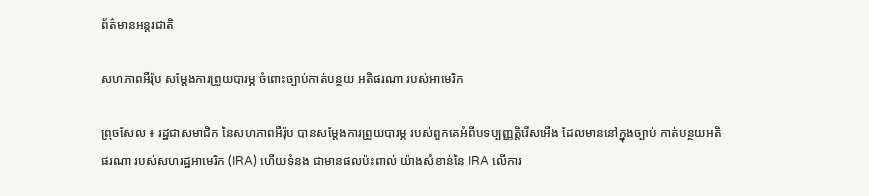ព័ត៌មានអន្តរជាតិ

សហភាពអឺរ៉ុប សម្ដែងការព្រួយបារម្ភ ចំពោះច្បាប់កាត់បន្ថយ អតិផរណា របស់អាមេរិក

ព្រុចសែល ៖ រដ្ឋជាសមាជិក នៃសហភាពអឺរ៉ុប បានសម្តែងការព្រួយបារម្ភ របស់ពួកគេអំពីបទប្បញ្ញត្តិរើសអើង ដែលមាននៅក្នុងច្បាប់ កាត់បន្ថយអតិផរណា របស់សហរដ្ឋអាមេរិក (IRA) ហើយទំនង ជាមានផលប៉ះពាល់ យ៉ាងសំខាន់នៃ IRA លើការ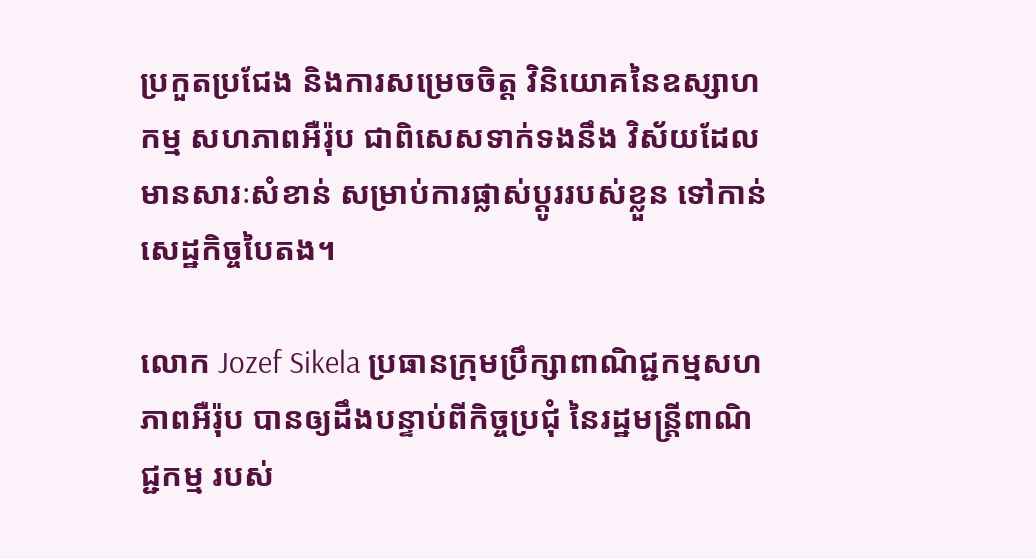ប្រកួតប្រជែង និងការសម្រេចចិត្ត វិនិយោគនៃឧស្សាហកម្ម សហភាពអឺរ៉ុប ជាពិសេសទាក់ទងនឹង វិស័យដែលមានសារៈសំខាន់ សម្រាប់ការផ្លាស់ប្តូររបស់ខ្លួន ទៅកាន់សេដ្ឋកិច្ចបៃតង។

លោក Jozef Sikela ប្រធានក្រុមប្រឹក្សាពាណិជ្ជកម្មសហភាពអឺរ៉ុប បានឲ្យដឹងបន្ទាប់ពីកិច្ចប្រជុំ នៃរដ្ឋមន្ត្រីពាណិជ្ជកម្ម របស់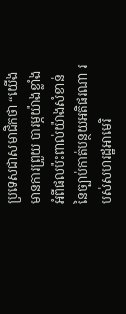ប្រទេសជាសមាជិកថា “យើងមានការព្រួយ បារម្ភយ៉ាងខ្លាំង អំពីផលប៉ះពាល់យ៉ាងសំខាន់ នៃច្បាប់កាត់បន្ថយអតិផរណា របស់សហរដ្ឋអាមេរិ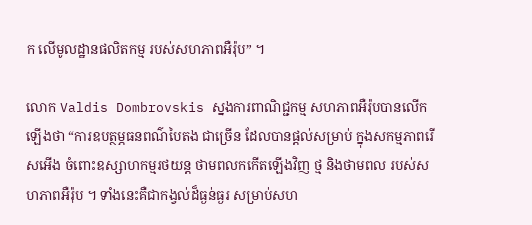ក លើមូលដ្ឋានផលិតកម្ម របស់សហភាពអឺរ៉ុប” ។

លោក Valdis Dombrovskis ស្នងការពាណិជ្ជកម្ម សហភាពអឺរ៉ុបបានលើកឡើងថា “ការឧបត្ថម្ភធនពណ៌បៃតង ជាច្រើន ដែលបានផ្តល់សម្រាប់ ក្នុងសកម្មភាពរើសអើង ចំពោះឧស្សាហកម្មរថយន្ត ថាមពលកកើតឡើងវិញ ថ្ម និងថាមពល របស់សហភាពអឺរ៉ុប ។ ទាំងនេះគឺជាកង្វល់ដ៏ធ្ងន់ធ្ងរ សម្រាប់សហ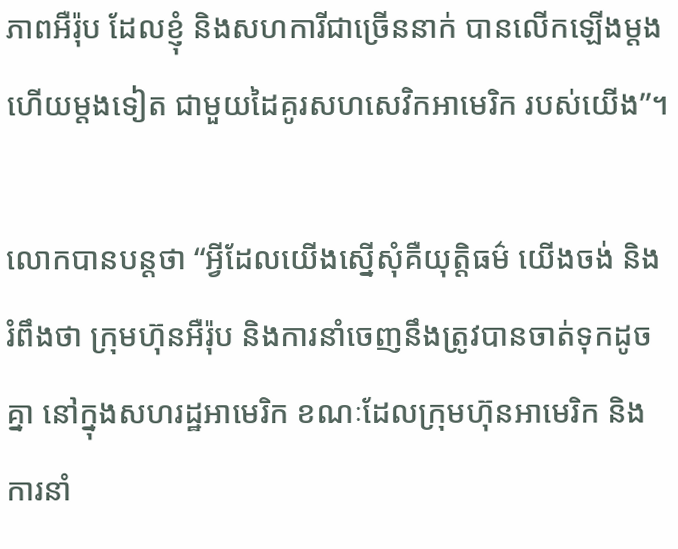ភាពអឺរ៉ុប ដែលខ្ញុំ និងសហការីជាច្រើននាក់ បានលើកឡើងម្តងហើយម្តងទៀត ជាមួយដៃគូរសហសេវិកអាមេរិក របស់យើង”។

លោកបានបន្ដថា “អ្វីដែលយើងស្នើសុំគឺយុត្តិធម៌ យើងចង់ និងរំពឹងថា ក្រុមហ៊ុនអឺរ៉ុប និងការនាំចេញនឹងត្រូវបានចាត់ទុកដូចគ្នា នៅក្នុងសហរដ្ឋអាមេរិក ខណៈដែលក្រុមហ៊ុនអាមេរិក និងការនាំ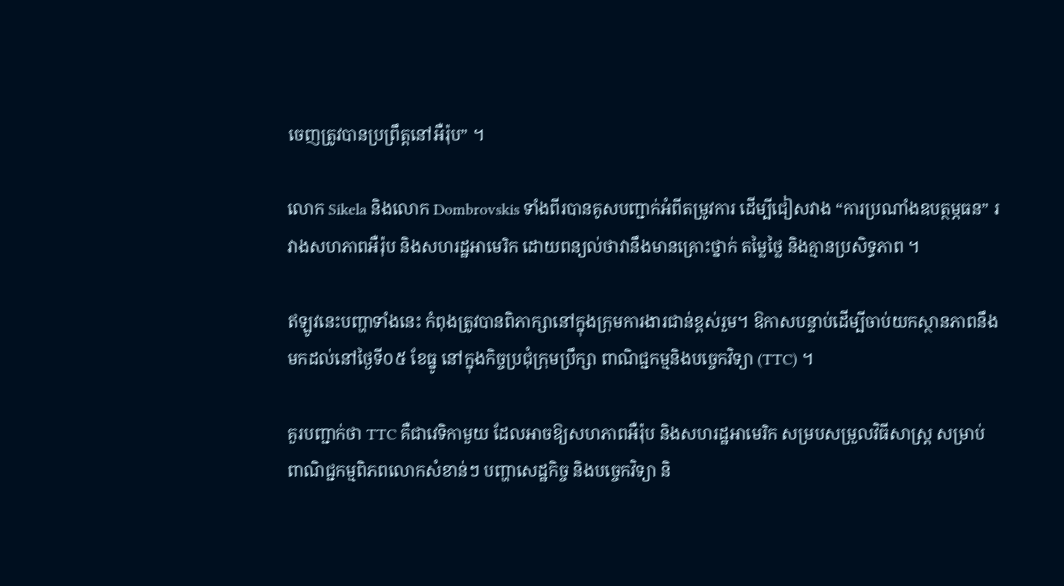ចេញត្រូវបានប្រព្រឹត្តនៅអឺរ៉ុប” ។

លោក Sikela និងលោក Dombrovskis ទាំងពីរបានគូសបញ្ជាក់អំពីតម្រូវការ ដើម្បីជៀសវាង “ការប្រណាំងឧបត្ថម្ភធន” រវាងសហភាពអឺរ៉ុប និងសហរដ្ឋអាមេរិក ដោយពន្យល់ថាវានឹងមានគ្រោះថ្នាក់ តម្លៃថ្លៃ និងគ្មានប្រសិទ្ធភាព ។

ឥឡូវនេះបញ្ហាទាំងនេះ កំពុងត្រូវបានពិភាក្សានៅក្នុងក្រុមការងារជាន់ខ្ពស់រួម។ ឱកាសបន្ទាប់ដើម្បីចាប់យកស្ថានភាពនឹងមកដល់នៅថ្ងៃទី០៥ ខែធ្នូ នៅក្នុងកិច្ចប្រជុំក្រុមប្រឹក្សា ពាណិជ្ជកម្មនិងបច្ចេកវិទ្យា (TTC) ។

គួរបញ្ជាក់ថា TTC គឺជាវេទិកាមួយ ដែលអាចឱ្យសហភាពអឺរ៉ុប និងសហរដ្ឋអាមេរិក សម្របសម្រួលវិធីសាស្រ្ត សម្រាប់ពាណិជ្ជកម្មពិភពលោកសំខាន់ៗ បញ្ហាសេដ្ឋកិច្ច និងបច្ចេកវិទ្យា និ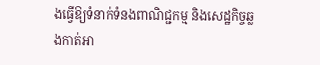ងធ្វើឱ្យទំនាក់ទំនងពាណិជ្ជកម្ម និងសេដ្ឋកិច្ចឆ្លងកាត់អា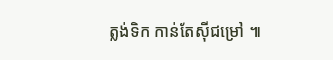ត្លង់ទិក កាន់តែស៊ីជម្រៅ ៕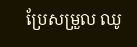ប្រែសម្រួល ឈូ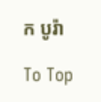ក បូរ៉ា

To Top